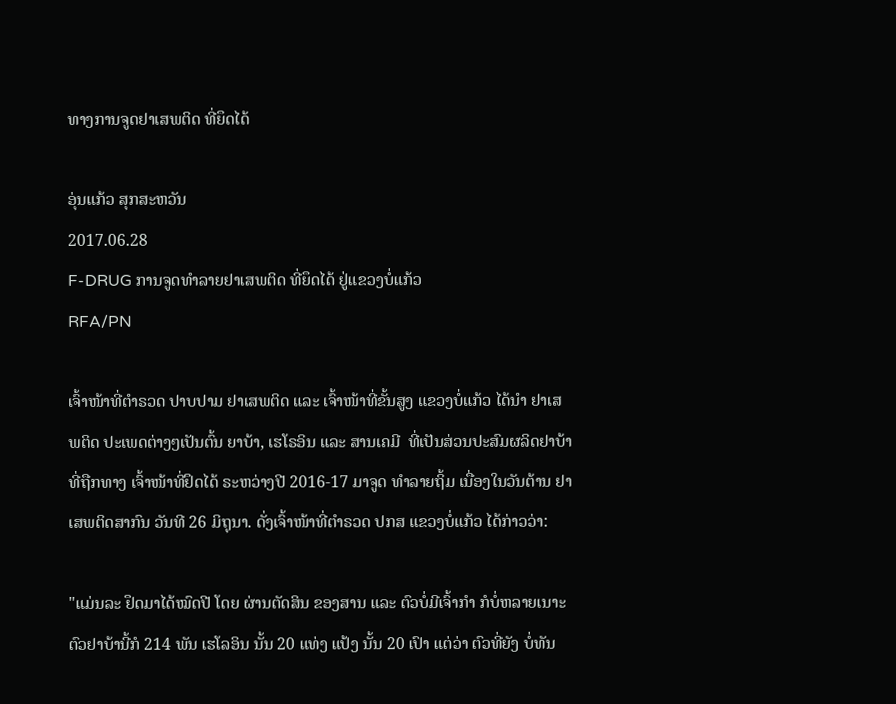ທາງການຈູດຢາເສພຕິດ ທີ່ຍຶດໄດ້

ອຸ່ນແກ້ວ ສຸກສະຫວັນ
2017.06.28
F-DRUG ການຈູດທຳລາຍຢາເສພຕິດ ທີ່ຍຶດໄດ້ ຢູ່ແຂວງບໍ່ແກ້ວ
RFA/PN

ເຈົ້າໜ້າທີ່ຕຳຣວດ ປາບປາມ ຢາເສພຕິດ ແລະ ເຈົ້າໜ້າທີ່ຂັ້ນສູງ ແຂວງບໍ່ແກ້ວ ໄດ້ນຳ ຢາເສພຕິດ ປະເພດຕ່າງໆເປັນຕົ້ນ ຍາບ້າ, ເຮໂຣອິນ ແລະ ສານເຄມີ  ທີ່ເປັນສ່ວນປະສົມຜລິດຢາບ້າ ທີ່ຖືກທາງ ເຈົ້າໜ້າທີ່ຢຶດໄດ້ ຣະຫວ່າງປີ 2016-17 ມາຈູດ ທຳລາຍຖິ້ມ ເນື່ອງໃນວັນຕ້ານ ຢາເສພຕິດສາກົນ ວັນທີ 26 ມິຖຸນາ. ດັ່ງເຈົ້າໜ້າທີ່ຕຳຣວດ ປກສ ແຂວງບໍ່ແກ້ວ ໄດ້ກ່າວວ່າ:

"ແມ່ນລະ ຢຶດມາໄດ້ໝົດປີ ໂດຍ ຜ່ານຕັດສິນ ຂອງສານ ແລະ ຕົວບໍ່ມີເຈົ້າກຳ ກໍບໍ່ຫລາຍເນາະ ຕົວຢາບ້ານີ້ກໍ 214 ພັນ ເຮໂລອິນ ນັ້ນ 20 ແທ່ງ ແປ້ງ ນັ້ນ 20 ເປົາ ແຕ່ວ່າ ຕົວທີ່ຍັງ ບໍ່ທັນ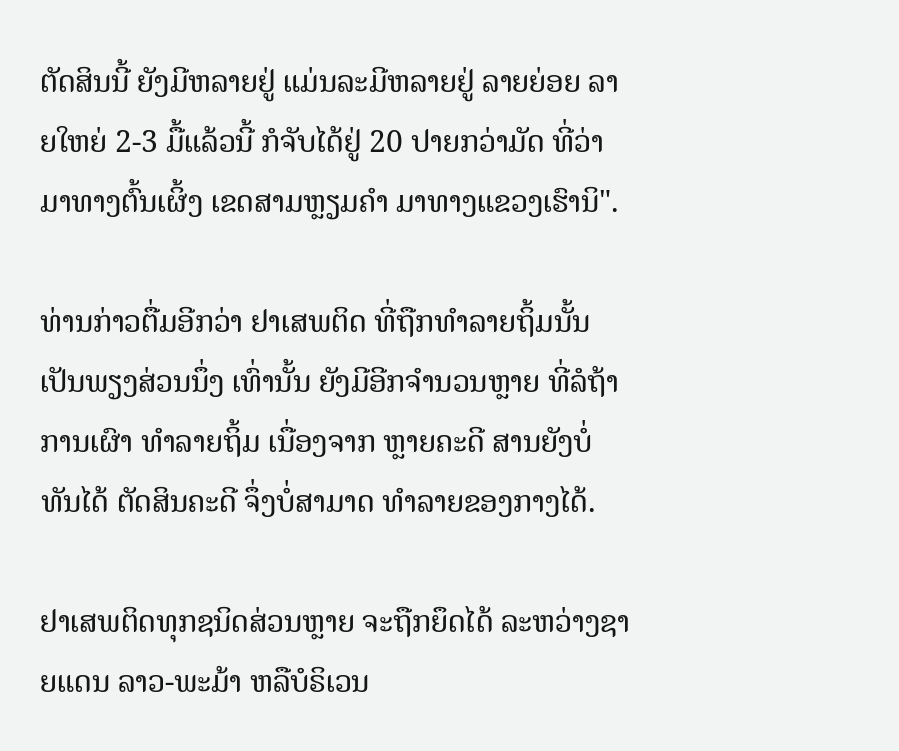ຕັດສິນນີ້ ຍັງມີຫລາຍຢູ່ ແມ່ນລະມີຫລາຍຢູ່ ລາຍຍ່ອຍ ລາຍໃຫຍ່ 2-3 ມື້ແລ້ວນີ້ ກໍຈັບໄດ້ຢູ່ 20 ປາຍກວ່າມັດ ທີ່ວ່າມາທາງຕົ້ນເຜິ້ງ ເຂດສາມຫຼຽມຄຳ ມາທາງແຂວງເຮົານິ".

ທ່ານກ່າວຕື່ມອີກວ່າ ຢາເສພຕິດ ທີ່ຖືກທໍາລາຍຖິ້ມນັ້ນ ເປັນພຽງສ່ວນນຶ່ງ ເທົ່ານັ້ນ ຍັງມີອີກຈຳນວນຫຼາຍ ທີ່ລໍຖ້າການເຜົາ ທຳລາຍຖິ້ມ ເນື່ອງຈາກ ຫຼາຍຄະດີ ສານຍັງບໍ່ທັນໄດ້ ຕັດສິນຄະດີ ຈຶ່ງບໍ່ສາມາດ ທຳລາຍຂອງກາງໄດ້.

ຢາເສພຕິດທຸກຊນິດສ່ວນຫຼາຍ ຈະຖືກຍຶດໄດ້ ລະຫວ່າງຊາຍແດນ ລາວ-ພະມ້າ ຫລືບໍຣິເວນ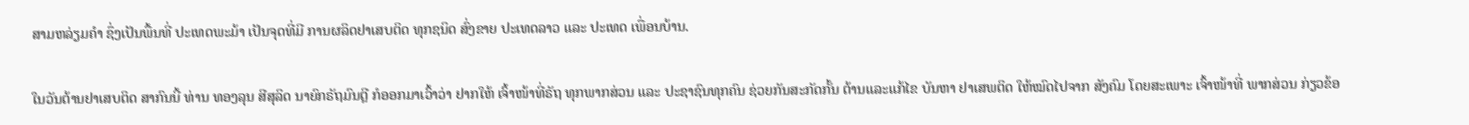ສາມຫລ່ຽມຄຳ ຊຶ່ງເປັນພື້ນທີ່ ປະເທດພະມ້າ ເປັນຈຸດທີ່ມີ ການຜລິດຢາເສບຕິດ ທຸກຊນິດ ສົ່ງຂາຍ ປະເທດລາວ ແລະ ປະເທດ ເພື່ອນບ້ານ.

ໃນວັນຕ້ານຢາເສບຕິດ ສາກົນນີ້ ທ່ານ ທອງລຸນ ສີສຸລິດ ນາຍົກຣັຖມົນຕຼີ ກໍອອກມາເວົ້າວ່າ ຢາກໃຫ້ ເຈົ້າໜ້າທີ່ຣັຖ ທຸກພາກສ່ວນ ແລະ ປະຊາຊົນທຸກຄົນ ຊ່ວຍກັນສະກັດກັ້ນ ຕ້ານແລະແກ້ໄຂ ບັນຫາ ຢາເສພຕິດ ໃຫ້ໝົດໄປຈາກ ສັງຄົມ ໂດຍສະເພາະ ເຈົ້າໜ້າທີ່ ພາກສ່ວນ ກ່ຽວຂ້ອ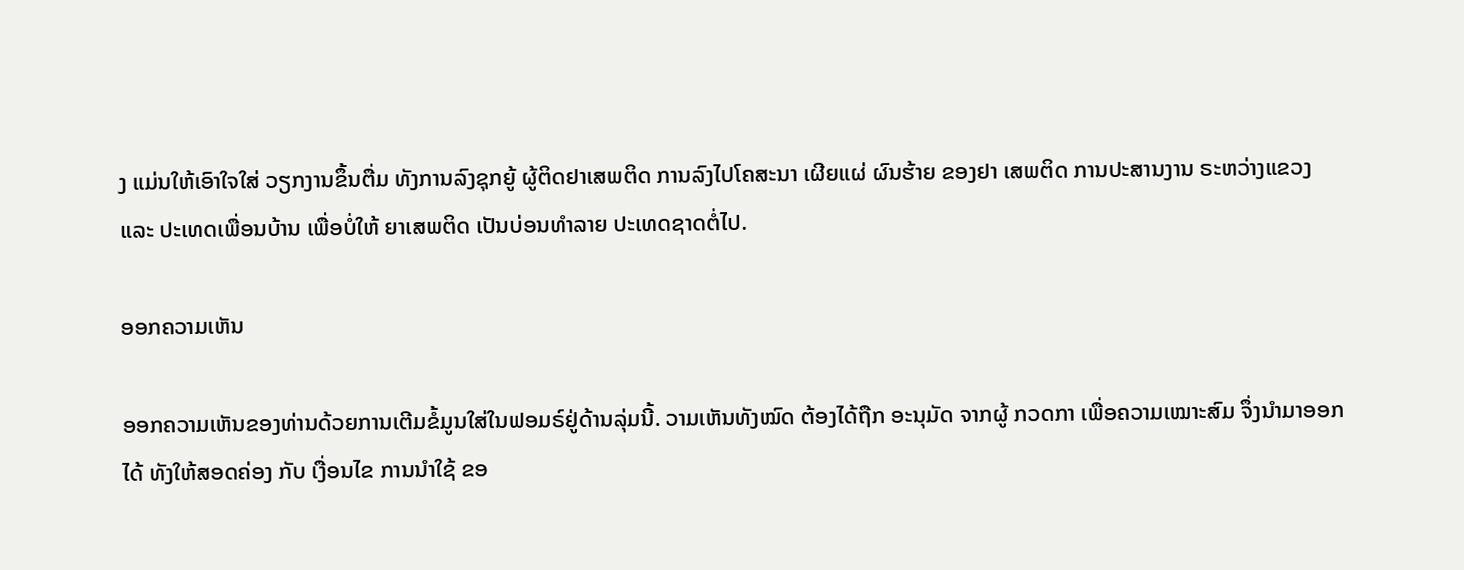ງ ແມ່ນໃຫ້ເອົາໃຈໃສ່ ວຽກງານຂຶ້ນຕື່ມ ທັງການລົງຊຸກຍູ້ ຜູ້ຕິດຢາເສພຕິດ ການລົງໄປໂຄສະນາ ເຜີຍແຜ່ ຜົນຮ້າຍ ຂອງຢາ ເສພຕິດ ການປະສານງານ ຣະຫວ່າງແຂວງ ແລະ ປະເທດເພື່ອນບ້ານ ເພື່ອບໍ່ໃຫ້ ຍາເສພຕິດ ເປັນບ່ອນທຳລາຍ ປະເທດຊາດຕໍ່ໄປ.

ອອກຄວາມເຫັນ

ອອກຄວາມເຫັນຂອງທ່ານດ້ວຍການເຕີມຂໍ້ມູນໃສ່ໃນຟອມຣ໌ຢູ່ດ້ານລຸ່ມນີ້. ວາມເຫັນທັງໝົດ ຕ້ອງໄດ້ຖືກ ອະນຸມັດ ຈາກຜູ້ ກວດກາ ເພື່ອຄວາມເໝາະສົມ ຈຶ່ງນໍາມາອອກໄດ້ ທັງໃຫ້ສອດຄ່ອງ ກັບ ເງື່ອນໄຂ ການນຳໃຊ້ ຂອ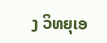ງ ວິທຍຸເອ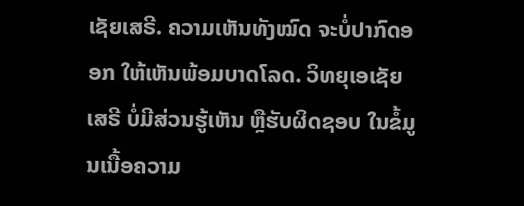ເຊັຍເສຣີ. ຄວາມເຫັນທັງໝົດ ຈະບໍ່ປາກົດອອກ ໃຫ້ເຫັນພ້ອມບາດໂລດ. ວິທຍຸເອເຊັຍເສຣີ ບໍ່ມີສ່ວນຮູ້ເຫັນ ຫຼືຮັບຜິດຊອບ ໃນຂໍ້ມູນເນື້ອຄວາມ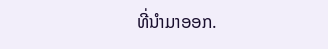ທີ່ນໍາມາອອກ.